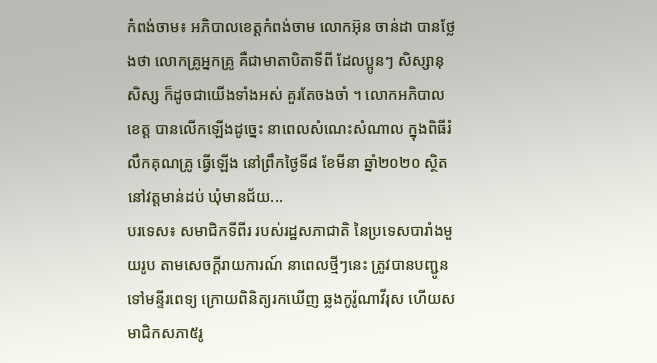កំពង់ចាម៖ អភិបាលខេត្តកំពង់ចាម លោកអ៊ុន ចាន់ដា បានថ្លែងថា លោកគ្រូអ្នកគ្រូ គឺជាមាតាបិតាទីពី ដែលប្អូនៗ សិស្សានុសិស្ស ក៏ដូចជាយើងទាំងអស់ គួរតែចងចាំ ។ លោកអភិបាលខេត្ត បានលើកឡើងដូច្នេះ នាពេលសំណេះសំណាល ក្នុងពិធីរំលឹកគុណគ្រូ ធ្វើឡើង នៅព្រឹកថ្ងៃទី៨ ខែមីនា ឆ្នាំ២០២០ ស្ថិតនៅវត្តមាន់ដប់ ឃុំមានជ័យ...
បរទេស៖ សមាជិកទីពីរ របស់រដ្ឋសភាជាតិ នៃប្រទេសបារាំងមួយរូប តាមសេចក្តីរាយការណ៍ នាពេលថ្មីៗនេះ ត្រូវបានបញ្ជូន ទៅមន្ទីរពេទ្យ ក្រោយពិនិត្យរកឃើញ ឆ្លងកូរ៉ូណាវីរុស ហើយសមាជិកសភា៥រូ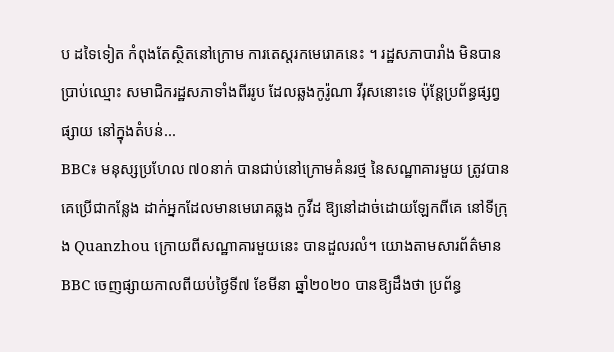ប ដទៃទៀត កំពុងតែស្ថិតនៅក្រោម ការតេស្តរកមេរោគនេះ ។ រដ្ឋសភាបារាំង មិនបានប្រាប់ឈ្មោះ សមាជិករដ្ឋសភាទាំងពីររូប ដែលឆ្លងកូរ៉ូណា វីរុសនោះទេ ប៉ុន្តែប្រព័ន្ធផ្សព្វផ្សាយ នៅក្នុងតំបន់...
BBC៖ មនុស្សប្រហែល ៧០នាក់ បានជាប់នៅក្រោមគំនរថ្ម នៃសណ្ឋាគារមួយ ត្រូវបានគេប្រើជាកន្លែង ដាក់អ្នកដែលមានមេរោគឆ្លង កូវីដ ឱ្យនៅដាច់ដោយឡែកពីគេ នៅទីក្រុង Quanzhou ក្រោយពីសណ្ឋាគារមួយនេះ បានដួលរលំ។ យោងតាមសារព័ត៌មាន BBC ចេញផ្សាយកាលពីយប់ថ្ងៃទី៧ ខែមីនា ឆ្នាំ២០២០ បានឱ្យដឹងថា ប្រព័ន្ធ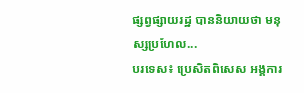ផ្សព្វផ្សាយរដ្ឋ បាននិយាយថា មនុស្សប្រហែល...
បរទេស៖ ប្រេសិតពិសេស អង្គការ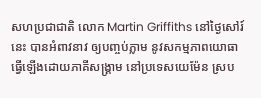សហប្រជាជាតិ លោក Martin Griffiths នៅថ្ងៃសៅរ៍នេះ បានអំពាវនាវ ឲ្យបញ្ចប់ភ្លាម នូវសកម្មភាពយោធា ធ្វើឡើងដោយភាគីសង្គ្រាម នៅប្រទេសយេម៉ែន ស្រប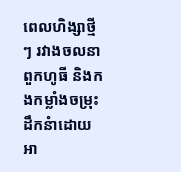ពេលហិង្សាថ្មីៗ រវាងចលនាពួកហូធី និងកងកម្លាំងចម្រុះ ដឹកនំាដោយអា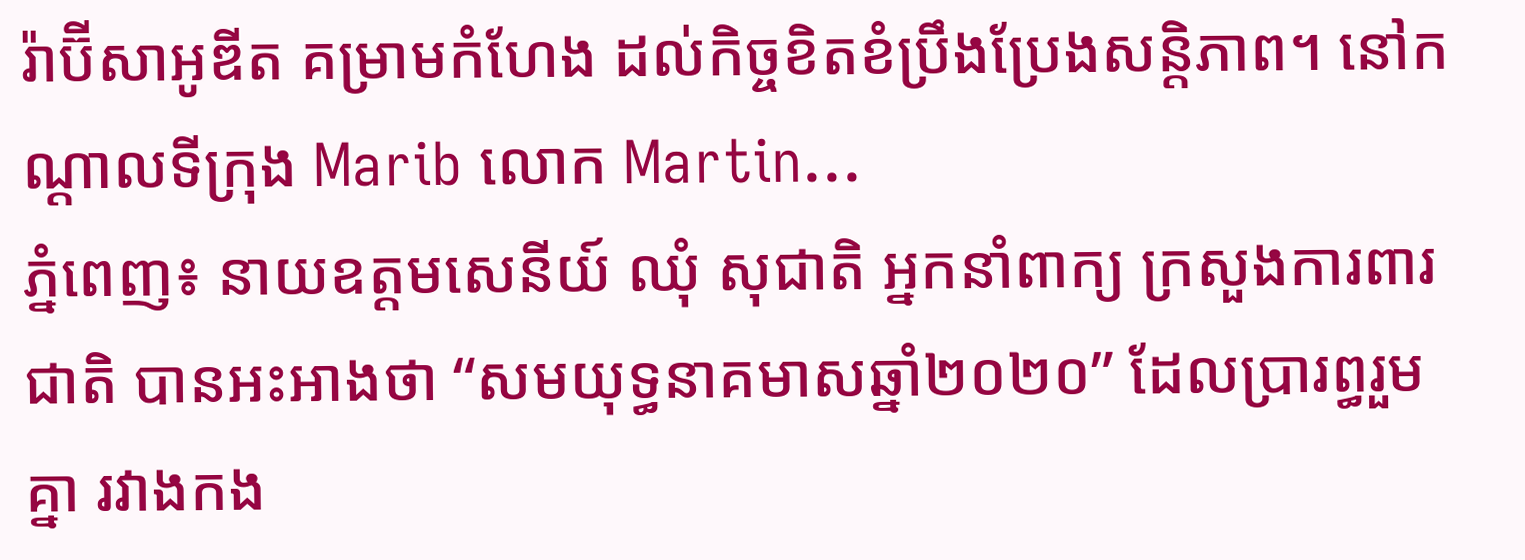រ៉ាប៊ីសាអូឌីត គម្រាមកំហែង ដល់កិច្ចខិតខំប្រឹងប្រែងសន្តិភាព។ នៅកណ្ដាលទីក្រុង Marib លោក Martin...
ភ្នំពេញ៖ នាយឧត្តមសេនីយ៍ ឈុំ សុជាតិ អ្នកនាំពាក្យ ក្រសួងការពារជាតិ បានអះអាងថា “សមយុទ្ធនាគមាសឆ្នាំ២០២០” ដែលប្រារព្ធរួមគ្នា រវាងកង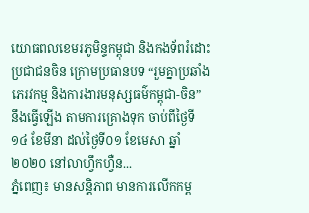យោធពលខេមរភូមិន្ទកម្ពុជា និងកងទ័ពរំដោះប្រជាជនចិន ក្រោមប្រធានបទ “រួមគ្នាប្រឆាំងភេរវកម្ម និងការងារមនុស្សធម៌កម្ពុជា-ចិន” នឹងធ្វើឡើង តាមការគ្រោងទុក ចាប់ពីថ្ងៃទី១៤ ខែមីនា ដល់ថ្ងៃទី០១ ខែមេសា ឆ្នាំ២០២០ នៅលាហ្វឹកហ្វឺន...
ភ្នំពេញ៖ មានសន្តិភាព មានការលើកកម្ព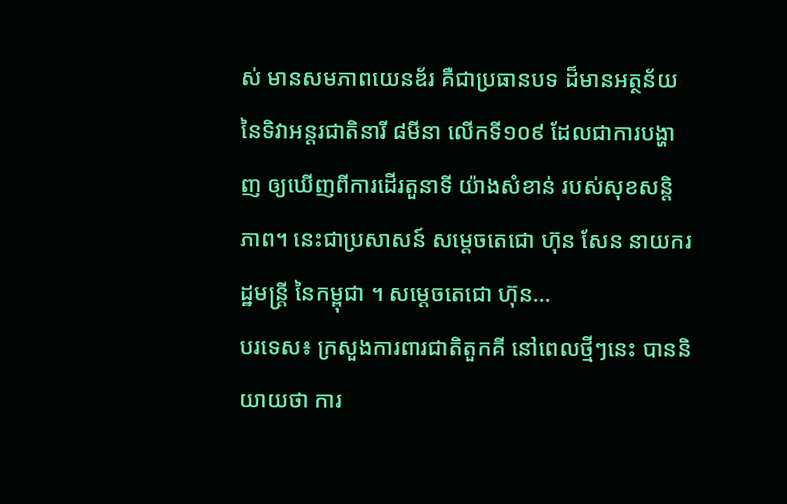ស់ មានសមភាពយេនឌ័រ គឺជាប្រធានបទ ដ៏មានអត្ថន័យ នៃទិវាអន្តរជាតិនារី ៨មីនា លើកទី១០៩ ដែលជាការបង្ហាញ ឲ្យឃើញពីការដើរតួនាទី យ៉ាងសំខាន់ របស់សុខសន្តិភាព។ នេះជាប្រសាសន៍ សម្ដេចតេជោ ហ៊ុន សែន នាយករដ្ឋមន្ត្រី នៃកម្ពុជា ។ សម្ដេចតេជោ ហ៊ុន...
បរទេស៖ ក្រសួងការពារជាតិតួកគី នៅពេលថ្មីៗនេះ បាននិយាយថា ការ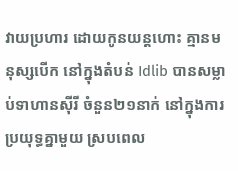វាយប្រហារ ដោយកូនយន្តហោះ គ្មានមនុស្សបើក នៅក្នុងតំបន់ Idlib បានសម្លាប់ទាហានស៊ីរី ចំនួន២១នាក់ នៅក្នុងការប្រយុទ្ធគ្នាមួយ ស្របពេល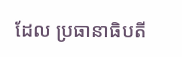ដែល ប្រធានាធិបតី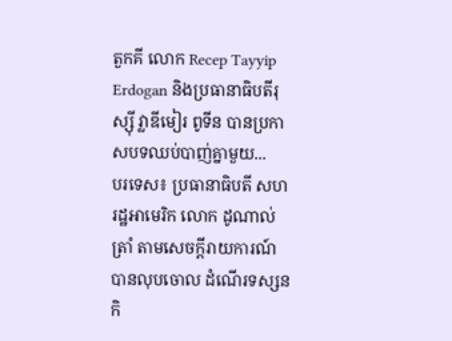តួកគី លោក Recep Tayyip Erdogan និងប្រធានាធិបតីរុស្ស៊ី វ្លាឌីមៀរ ពូទីន បានប្រកាសបទឈប់បាញ់គ្នាមួយ...
បរទេស៖ ប្រធានាធិបតី សហរដ្ឋអាមេរិក លោក ដូណាល់ ត្រាំ តាមសេចក្តីរាយការណ៍ បានលុបចោល ដំណើរទស្សនកិ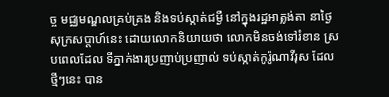ច្ច មជ្ឈមណ្ឌលគ្រប់គ្រង និងទប់ស្កាត់ជម្ងឺ នៅក្នុងរដ្ឋអាត្លង់តា នាថ្ងៃសុក្រសប្ដាហ៍នេះ ដោយលោកនិយាយថា លោកមិនចង់ទៅរំខាន ស្របពេលដែល ទីភ្នាក់ងារប្រញាប់ប្រញាល់ ទប់ស្កាត់កូរ៉ូណាវីរុស ដែលថ្មីៗនេះ បាន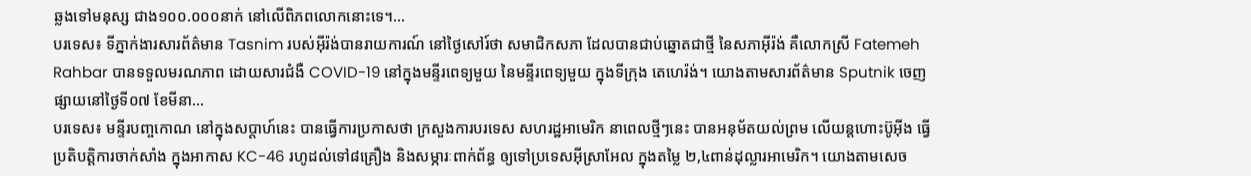ឆ្លងទៅមនុស្ស ជាង១០០.០០០នាក់ នៅលើពិភពលោកនោះទេ។...
បរទេស៖ ទីភ្នាក់ងារសារព័ត៌មាន Tasnim របស់អ៊ីរ៉ង់បានរាយការណ៍ នៅថ្ងៃសៅរ៍ថា សមាជិកសភា ដែលបានជាប់ឆ្នោតជាថ្មី នៃសភាអ៊ីរ៉ង់ គឺលោកស្រី Fatemeh Rahbar បានទទួលមរណភាព ដោយសារជំងឺ COVID-19 នៅក្នុងមន្ទីរពេទ្យមួយ នៃមន្ទីរពេទ្យមួយ ក្នុងទីក្រុង តេហេរ៉ង់។ យោងតាមសារព័ត៌មាន Sputnik ចេញផ្សាយនៅថ្ងៃទី០៧ ខែមីនា...
បរទេស៖ មន្ទីរបញ្ចកោណ នៅក្នុងសប្ដាហ៍នេះ បានធ្វើការប្រកាសថា ក្រសួងការបរទេស សហរដ្ឋអាមេរិក នាពេលថ្មីៗនេះ បានអនុម័តយល់ព្រម លើយន្តហោះប៊ូអ៊ីង ធ្វើប្រតិបត្តិការចាក់សាំង ក្នុងអាកាស KC-46 រហូដល់ទៅ៨គ្រឿង និងសម្ភារៈពាក់ព័ន្ធ ឲ្យទៅប្រទេសអ៊ីស្រាអែល ក្នុងតម្លៃ ២,៤ពាន់ដុល្លារអាមេរិក។ យោងតាមសេច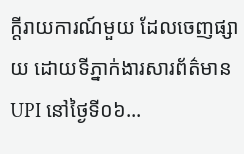ក្តីរាយការណ៍មួយ ដែលចេញផ្សាយ ដោយទីភ្នាក់ងារសារព័ត៌មាន UPI នៅថ្ងៃទី០៦...